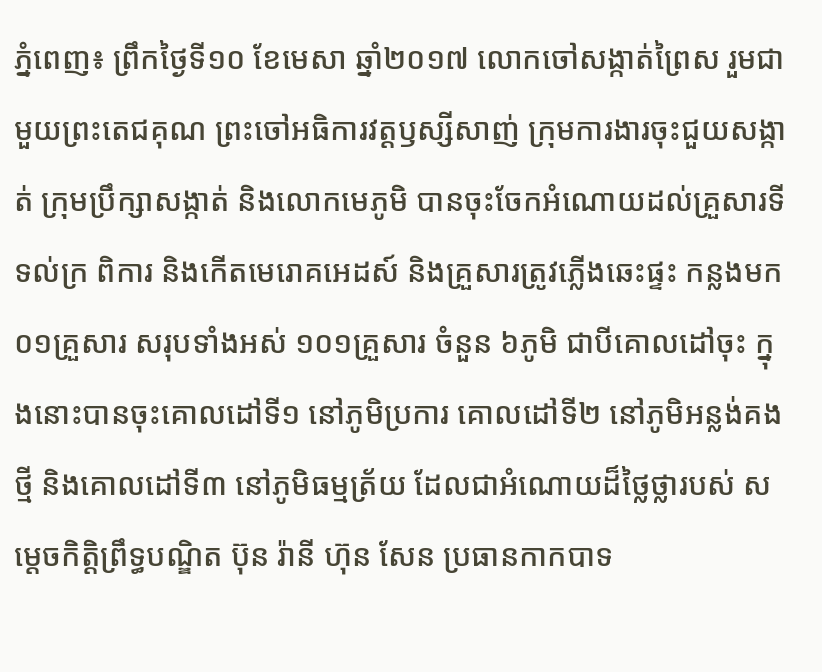ភ្នំពេញ៖ ព្រឹកថ្ងៃទី១០ ខែមេសា ឆ្នាំ២០១៧ លោកចៅសង្កាត់ព្រៃស រួមជាមួយព្រះតេជគុណ ព្រះចៅអធិការវត្តឫស្សីសាញ់ ក្រុមការងារចុះជួយសង្កាត់ ក្រុមប្រឹក្សាសង្កាត់ និងលោកមេភូមិ បានចុះចែកអំណោយដល់គ្រួសារទីទល់ក្រ ពិការ និងកើតមេរោគអេដស៍ និងគ្រួសារត្រូវភ្លើងឆេះផ្ទះ កន្លងមក ០១គ្រួសារ សរុបទាំងអស់ ១០១គ្រួសារ ចំនួន ៦ភូមិ ជាបីគោលដៅចុះ ក្នុងនោះបានចុះគោលដៅទី១ នៅភូមិប្រការ គោលដៅទី២ នៅភូមិអន្លង់គងថ្មី និងគោលដៅទី៣ នៅភូមិធម្មត្រ័យ ដែលជាអំណោយដ៏ថ្លៃថ្លារបស់ សម្តេចកិត្តិព្រឹទ្ធបណ្ឌិត ប៊ុន រ៉ានី ហ៊ុន សែន ប្រធានកាកបាទ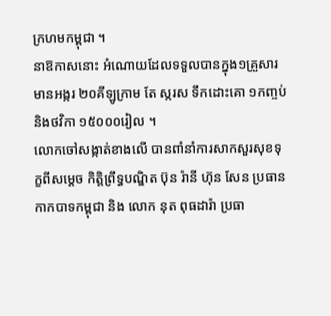ក្រហមកម្ពុជា ។
នាឱកាសនោះ អំណោយដែលទទួលបានក្នុង១គ្រួសារ មានអង្ករ ២០គីឡូក្រាម តែ ស្ករស ទឹកដោះគោ ១កញ្ចប់ និងថវិកា ១៥០០០រៀល ។
លោកចៅសង្កាត់ខាងលើ បានពាំនាំការសាកសួរសុខទុក្ខពីសម្តេច កិត្តិព្រឹទ្ធបណ្ឌិត ប៊ុន រ៉ានី ហ៊ុន សែន ប្រធានកាកបាទកម្ពុជា និង លោក នុត ពុធដារ៉ា ប្រធា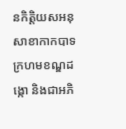នកិត្តិយសអនុសាខាកាកបាទក្រហមខណ្ឌដង្កោ និងជាអភិ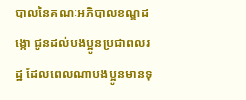បាលនៃគណៈអភិបាលខណ្ឌដង្កោ ជូនដល់បងប្អូនប្រជាពលរដ្ឋ ដែលពេលណាបងប្អូនមានទុ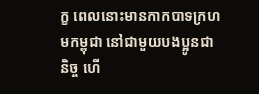ក្ខ ពេលនោះមានកាកបាទក្រហមកម្ពុជា នៅជាមួយបងប្អូនជានិច្ច ហើ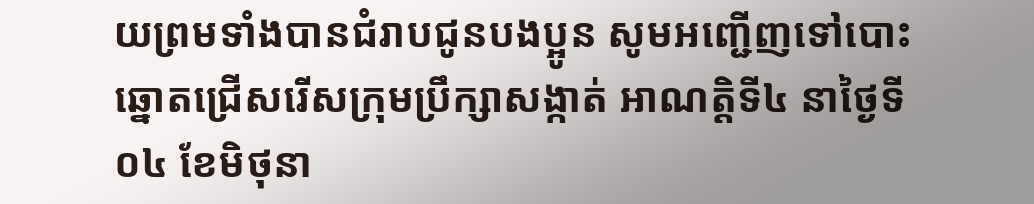យព្រមទាំងបានជំរាបជូនបងប្អូន សូមអញ្ជើញទៅបោះឆ្នោតជ្រើសរើសក្រុមប្រឹក្សាសង្កាត់ អាណត្តិទី៤ នាថ្ងៃទី ០៤ ខែមិថុនា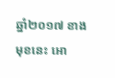ឆ្នាំ២០១៧ ខាងមុខនេះ អោ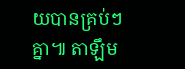យបានគ្រប់ៗគ្នា៕ តាឡឹម